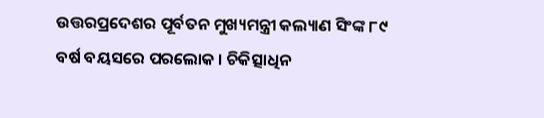ଉତ୍ତରପ୍ରଦେଶର ପୂର୍ବତନ ମୁଖ୍ୟମନ୍ତ୍ରୀ କଲ୍ୟାଣ ସିଂଙ୍କ ୮୯ ବର୍ଷ ବୟସରେ ପରଲୋକ । ଚିକିତ୍ସାଧିନ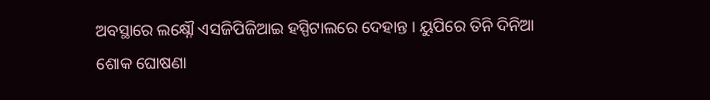ଅବସ୍ଥାରେ ଲକ୍ଷ୍ନୌ ଏସଜିପିଜିଆଇ ହସ୍ପିଟାଲରେ ଦେହାନ୍ତ । ୟୁପିରେ ତିନି ଦିନିଆ ଶୋକ ଘୋଷଣା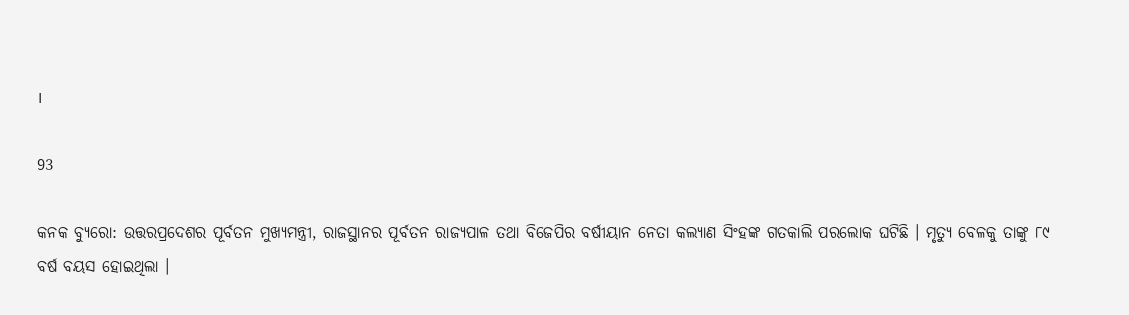।

93

କନକ ବ୍ୟୁରୋ: ଉତ୍ତରପ୍ରଦେଶର ପୂର୍ବତନ ମୁଖ୍ୟମନ୍ତ୍ରୀ, ରାଜସ୍ଥାନର ପୂର୍ବତନ ରାଜ୍ୟପାଳ ତଥା ବିଜେପିର ବର୍ଷୀୟାନ ନେତା କଲ୍ୟାଣ ସିଂହଙ୍କ ଗତକାଲି ପରଲୋକ ଘଟିଛି । ମୃତ୍ୟୁ ବେଳକୁ ତାଙ୍କୁ ୮୯ ବର୍ଷ ବୟସ ହୋଇଥିଲା ।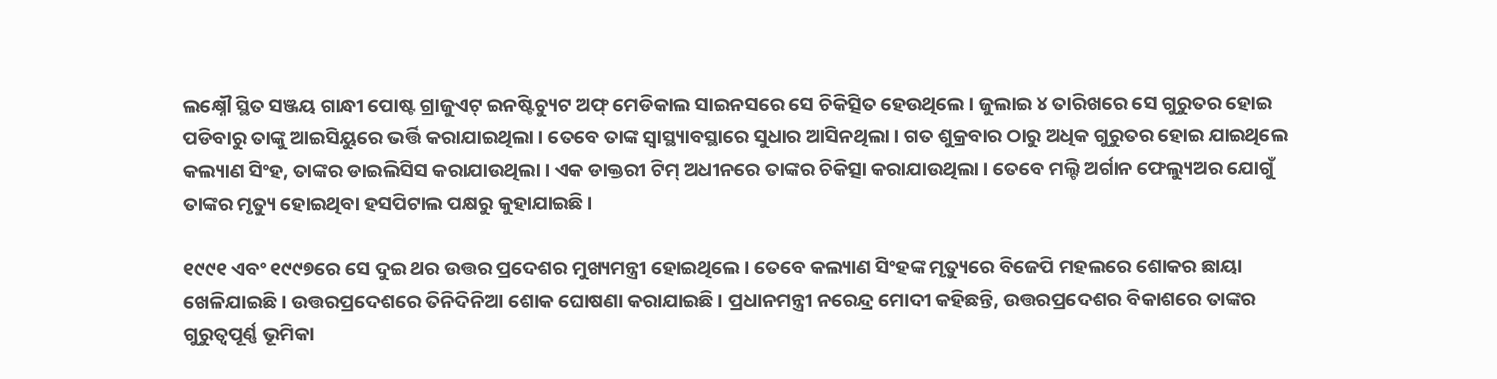ଲକ୍ଷ୍ନୌ ସ୍ଥିତ ସଞ୍ଜୟ ଗାନ୍ଧୀ ପୋଷ୍ଟ ଗ୍ରାଜୁଏଟ୍ ଇନଷ୍ଟିଚ୍ୟୁଟ ଅଫ୍ ମେଡିକାଲ ସାଇନସରେ ସେ ଚିକିତ୍ସିତ ହେଉଥିଲେ । ଜୁଲାଇ ୪ ତାରିଖରେ ସେ ଗୁରୁତର ହୋଇ ପଡିବାରୁ ତାଙ୍କୁ ଆଇସିୟୁରେ ଭର୍ତ୍ତି କରାଯାଇଥିଲା । ତେବେ ତାଙ୍କ ସ୍ୱାସ୍ଥ୍ୟାବସ୍ଥାରେ ସୁଧାର ଆସିନଥିଲା । ଗତ ଶୁକ୍ରବାର ଠାରୁ ଅଧିକ ଗୁରୁତର ହୋଇ ଯାଇଥିଲେ କଲ୍ୟାଣ ସିଂହ, ତାଙ୍କର ଡାଇଲିସିସ କରାଯାଉଥିଲା । ଏକ ଡାକ୍ତରୀ ଟିମ୍ ଅଧୀନରେ ତାଙ୍କର ଚିକିତ୍ସା କରାଯାଉଥିଲା । ତେବେ ମଲ୍ଟି ଅର୍ଗାନ ଫେଲ୍ୟୁଅର ଯୋଗୁଁ ତାଙ୍କର ମୃତ୍ୟୁ ହୋଇଥିବା ହସପିଟାଲ ପକ୍ଷରୁ କୁହାଯାଇଛି ।

୧୯୯୧ ଏବଂ ୧୯୯୭ରେ ସେ ଦୁଇ ଥର ଉତ୍ତର ପ୍ରଦେଶର ମୁଖ୍ୟମନ୍ତ୍ରୀ ହୋଇଥିଲେ । ତେବେ କଲ୍ୟାଣ ସିଂହଙ୍କ ମୃତ୍ୟୁରେ ବିଜେପି ମହଲରେ ଶୋକର ଛାୟା ଖେଳିଯାଇଛି । ଉତ୍ତରପ୍ରଦେଶରେ ତିନିଦିନିଆ ଶୋକ ଘୋଷଣା କରାଯାଇଛି । ପ୍ରଧାନମନ୍ତ୍ରୀ ନରେନ୍ଦ୍ର ମୋଦୀ କହିଛନ୍ତି, ଉତ୍ତରପ୍ରଦେଶର ବିକାଶରେ ତାଙ୍କର ଗୁରୁତ୍ୱପୂର୍ଣ୍ଣ ଭୂମିକା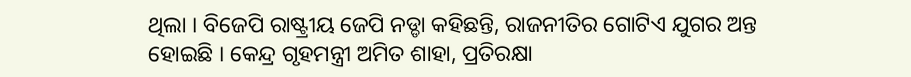ଥିଲା । ବିଜେପି ରାଷ୍ଟ୍ରୀୟ ଜେପି ନଡ୍ଡା କହିଛନ୍ତି, ରାଜନୀତିର ଗୋଟିଏ ଯୁଗର ଅନ୍ତ ହୋଇଛି । କେନ୍ଦ୍ର ଗୃହମନ୍ତ୍ରୀ ଅମିତ ଶାହା, ପ୍ରତିରକ୍ଷା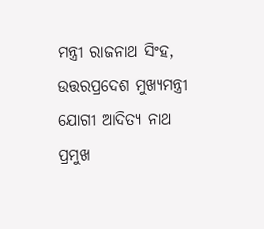ମନ୍ତ୍ରୀ ରାଜନାଥ ସିଂହ, ଉତ୍ତରପ୍ରଦେଶ ମୁଖ୍ୟମନ୍ତ୍ରୀ ଯୋଗୀ ଆଦିତ୍ୟ ନାଥ ପ୍ରମୁଖ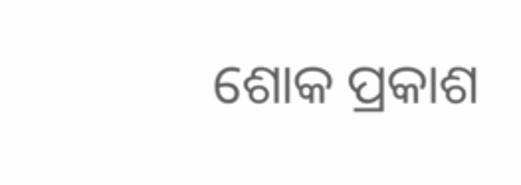ଶୋକ ପ୍ରକାଶ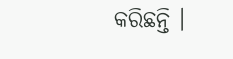କରିଛନ୍ତି ।